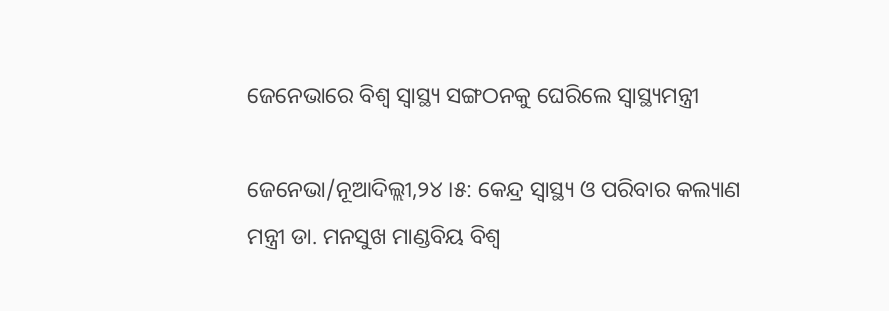ଜେନେଭାରେ ବିଶ୍ୱ ସ୍ୱାସ୍ଥ୍ୟ ସଙ୍ଗଠନକୁ ଘେରିଲେ ସ୍ୱାସ୍ଥ୍ୟମନ୍ତ୍ରୀ

ଜେନେଭା/ନୂଆଦିଲ୍ଲୀ,୨୪ ।୫: କେନ୍ଦ୍ର ସ୍ୱାସ୍ଥ୍ୟ ଓ ପରିବାର କଲ୍ୟାଣ ମନ୍ତ୍ରୀ ଡା. ମନସୁଖ ମାଣ୍ଡବିୟ ବିଶ୍ୱ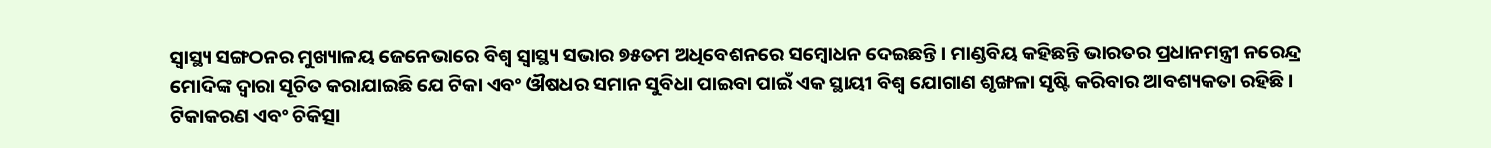ସ୍ୱାସ୍ଥ୍ୟ ସଙ୍ଗଠନର ମୁଖ୍ୟାଳୟ ଜେନେଭାରେ ବିଶ୍ୱ ସ୍ୱାସ୍ଥ୍ୟ ସଭାର ୭୫ତମ ଅଧିବେଶନରେ ସମ୍ବୋଧନ ଦେଇଛନ୍ତି । ମାଣ୍ଡବିୟ କହିଛନ୍ତି ଭାରତର ପ୍ରଧାନମନ୍ତ୍ରୀ ନରେନ୍ଦ୍ର ମୋଦିଙ୍କ ଦ୍ୱାରା ସୂଚିତ କରାଯାଇଛି ଯେ ଟିକା ଏବଂ ଔଷଧର ସମାନ ସୁବିଧା ପାଇବା ପାଇଁ ଏକ ସ୍ଥାୟୀ ବିଶ୍ୱ ଯୋଗାଣ ଶୃଙ୍ଖଳା ସୃଷ୍ଟି କରିବାର ଆବଶ୍ୟକତା ରହିଛି । ଟିକାକରଣ ଏବଂ ଚିକିତ୍ସା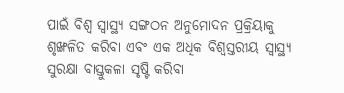ପାଇଁ ବିଶ୍ୱ ସ୍ୱାସ୍ଥ୍ୟ ସଙ୍ଗଠନ ଅନୁମୋଦନ ପ୍ରକ୍ରିୟାକୁ ଶୃଙ୍ଖଳିତ କରିବା ଏବଂ ଏକ ଅଧିକ ବିଶ୍ୱସ୍ତରୀୟ ସ୍ୱାସ୍ଥ୍ୟ ସୁରକ୍ଷା ବାସ୍ତୁକଳା ସୃଷ୍ଟି କରିବା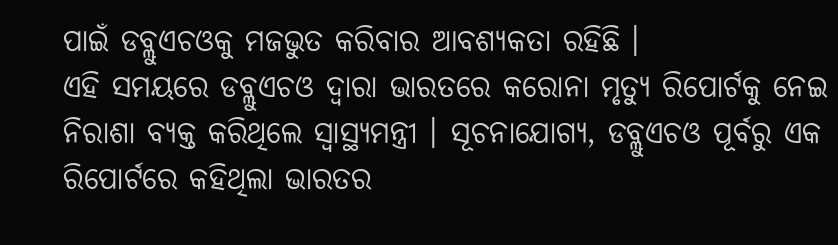ପାଇଁ ଡବ୍ଲୁଏଚଓକୁ ମଜଭୁତ କରିବାର ଆବଶ୍ୟକତା ରହିଛି ।
ଏହି ସମୟରେ ଡବ୍ଲୁଏଚଓ ଦ୍ୱାରା ଭାରତରେ କରୋନା ମୃତ୍ୟୁ ରିପୋର୍ଟକୁ ନେଇ ନିରାଶା ବ୍ୟକ୍ତ କରିଥିଲେ ସ୍ୱାସ୍ଥ୍ୟମନ୍ତ୍ରୀ । ସୂଚନାଯୋଗ୍ୟ, ଡବ୍ଲୁଏଚଓ ପୂର୍ବରୁ ଏକ ରିପୋର୍ଟରେ କହିଥିଲା ଭାରତର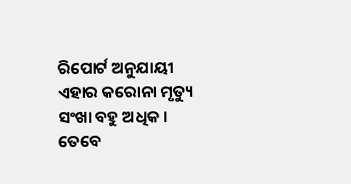ରିପୋର୍ଟ ଅନୁଯାୟୀ ଏହାର କରୋନା ମୃତ୍ୟୁ ସଂଖା ବହୁ ଅଧିକ । ତେବେ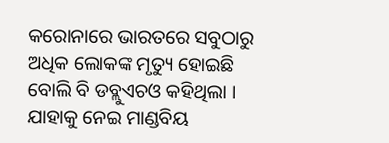କରୋନାରେ ଭାରତରେ ସବୁଠାରୁ ଅଧିକ ଲୋକଙ୍କ ମୃତ୍ୟୁ ହୋଇଛି ବୋଲି ବି ଡବ୍ଲୁଏଚଓ କହିଥିଲା । ଯାହାକୁ ନେଇ ମାଣ୍ଡବିୟ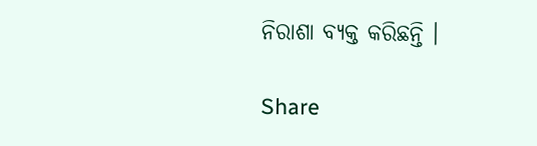ନିରାଶା ବ୍ୟକ୍ତ କରିଛନ୍ତି ।

Share